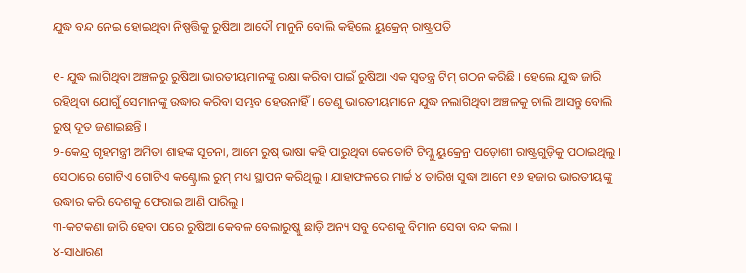ଯୁଦ୍ଧ ବନ୍ଦ ନେଇ ହୋଇଥିବା ନିଷ୍ପତ୍ତିକୁ ରୁଷିଆ ଆଦୌ ମାନୁନି ବୋଲି କହିଲେ ୟୁକ୍ରେନ୍ ରାଷ୍ଟ୍ରପତି

୧- ଯୁଦ୍ଧ ଲାଗିଥିବା ଅଞ୍ଚଳରୁ ରୁଷିଆ ଭାରତୀୟମାନଙ୍କୁ ରକ୍ଷା କରିବା ପାଇଁ ରୁଷିଆ ଏକ ସ୍ୱତନ୍ତ୍ର ଟିମ୍ ଗଠନ କରିଛି । ହେଲେ ଯୁଦ୍ଧ ଜାରି ରହିଥିବା ଯୋଗୁଁ ସେମାନଙ୍କୁ ଉଦ୍ଧାର କରିବା ସମ୍ଭବ ହେଉନାହିଁ । ତେଣୁ ଭାରତୀୟମାନେ ଯୁଦ୍ଧ ନଲାଗିଥିବା ଅଞ୍ଚଳକୁ ଚାଲି ଆସନ୍ତୁ ବୋଲି ରୁଷ୍ ଦୂତ ଜଣାଇଛନ୍ତି ।
୨-କେନ୍ଦ୍ର ଗୃହମନ୍ତ୍ରୀ ଅମିତା ଶାହଙ୍କ ସୂଚନା, ଆମେ ରୁଷ୍ ଭାଷା କହି ପାରୁଥିବା କେତୋଟି ଟିମ୍କୁ ୟୁକ୍ରେନ୍ର ପଡ଼ୋଶୀ ରାଷ୍ଟ୍ରଗୁଡ଼ିକୁ ପଠାଇଥିଲୁ । ସେଠାରେ ଗୋଟିଏ ଗୋଟିଏ କଣ୍ଟ୍ରୋଲ ରୁମ୍ ମଧ୍ୟ ସ୍ଥାପନ କରିଥିଲୁ । ଯାହାଫଳରେ ମାର୍ଚ୍ଚ ୪ ତାରିଖ ସୁଦ୍ଧା ଆମେ ୧୬ ହଜାର ଭାରତୀୟଙ୍କୁ ଉଦ୍ଧାର କରି ଦେଶକୁ ଫେରାଇ ଆଣି ପାରିଲୁ ।
୩-କଟକଣା ଜାରି ହେବା ପରେ ରୁଷିଆ କେବଳ ବେଲାରୁଷ୍କୁ ଛାଡ଼ି ଅନ୍ୟ ସବୁ ଦେଶକୁ ବିମାନ ସେବା ବନ୍ଦ କଲା ।
୪-ସାଧାରଣ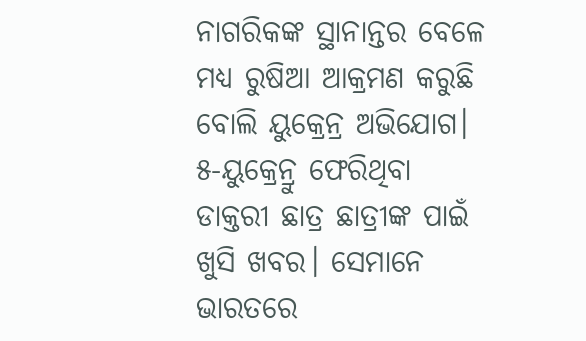ନାଗରିକଙ୍କ ସ୍ଥାନାନ୍ତର ବେଳେ ମଧ୍ୟ ରୁଷିଆ ଆକ୍ରମଣ କରୁଛି ବୋଲି ୟୁକ୍ରେନ୍ର ଅଭିଯୋଗ।
୫-ୟୁକ୍ରେନ୍ରୁ ଫେରିଥିବା ଡାକ୍ତରୀ ଛାତ୍ର ଛାତ୍ରୀଙ୍କ ପାଇଁ ଖୁସି ଖବର। ସେମାନେ ଭାରତରେ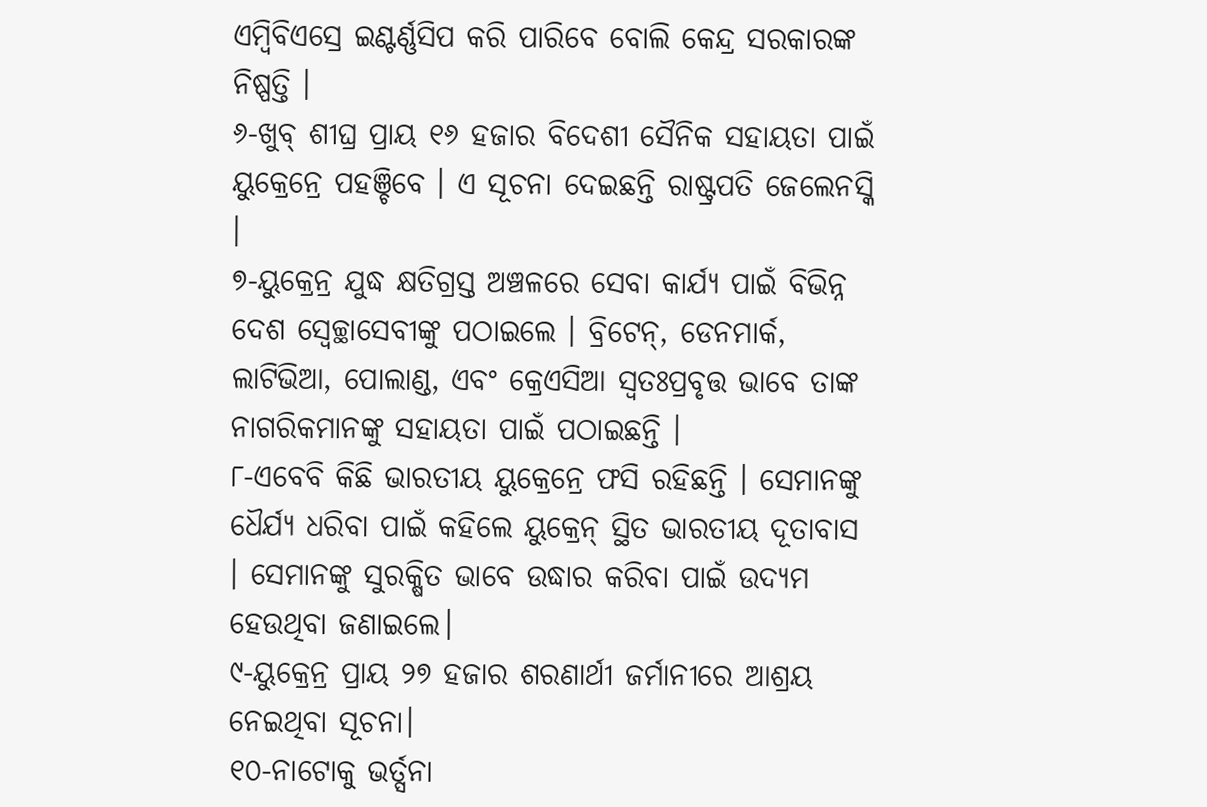ଏମ୍ବିବିଏସ୍ରେ ଇଣ୍ଟର୍ଣ୍ଣସିପ କରି ପାରିବେ ବୋଲି କେନ୍ଦ୍ର ସରକାରଙ୍କ ନିଷ୍ପତ୍ତି ।
୬-ଖୁବ୍ ଶୀଘ୍ର ପ୍ରାୟ ୧୬ ହଜାର ବିଦେଶୀ ସୈନିକ ସହାୟତା ପାଇଁ ୟୁକ୍ରେନ୍ରେ ପହଞ୍ଚିବେ । ଏ ସୂଚନା ଦେଇଛନ୍ତି ରାଷ୍ଟ୍ରପତି ଜେଲେନସ୍କି ।
୭-ୟୁକ୍ରେନ୍ର ଯୁଦ୍ଧ କ୍ଷତିଗ୍ରସ୍ତ ଅଞ୍ଚଳରେ ସେବା କାର୍ଯ୍ୟ ପାଇଁ ବିଭିନ୍ନ ଦେଶ ସ୍ୱେଚ୍ଛାସେବୀଙ୍କୁ ପଠାଇଲେ । ବ୍ରିଟେନ୍, ଡେନମାର୍କ, ଲାଟିଭିଆ, ପୋଲାଣ୍ଡ, ଏବଂ କ୍ରେଏସିଆ ସ୍ୱତଃପ୍ରବୃତ୍ତ ଭାବେ ତାଙ୍କ ନାଗରିକମାନଙ୍କୁ ସହାୟତା ପାଇଁ ପଠାଇଛନ୍ତି ।
୮-ଏବେବି କିଛି ଭାରତୀୟ ୟୁକ୍ରେନ୍ରେ ଫସି ରହିଛନ୍ତି । ସେମାନଙ୍କୁ ଧୈର୍ଯ୍ୟ ଧରିବା ପାଇଁ କହିଲେ ୟୁକ୍ରେନ୍ ସ୍ଥିତ ଭାରତୀୟ ଦୂତାବାସ । ସେମାନଙ୍କୁ ସୁରକ୍ଷିତ ଭାବେ ଉଦ୍ଧାର କରିବା ପାଇଁ ଉଦ୍ୟମ ହେଉଥିବା ଜଣାଇଲେ।
୯-ୟୁକ୍ରେନ୍ର ପ୍ରାୟ ୨୭ ହଜାର ଶରଣାର୍ଥୀ ଜର୍ମାନୀରେ ଆଶ୍ରୟ ନେଇଥିବା ସୂଚନା।
୧୦-ନାଟୋକୁ ଭର୍ତ୍ସନା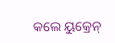କଲେ ୟୁକ୍ରେନ୍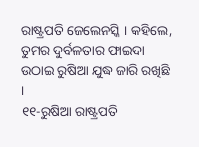ରାଷ୍ଟ୍ରପତି ଜେଲେନସ୍କି । କହିଲେ, ତୁମର ଦୁର୍ବଳତାର ଫାଇଦା ଉଠାଇ ରୁଷିଆ ଯୁଦ୍ଧ ଜାରି ରଖିଛି ।
୧୧-ରୁଷିଆ ରାଷ୍ଟ୍ରପତି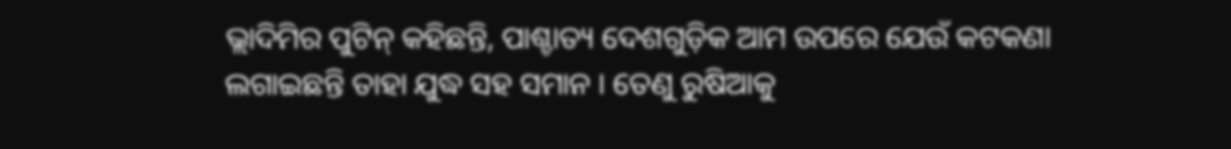ଭ୍ଲାଦିମିର ପୁଟିନ୍ କହିଛନ୍ତି, ପାଶ୍ଚାତ୍ୟ ଦେଶଗୁଡ଼ିକ ଆମ ଉପରେ ଯେଉଁ କଟକଣା ଲଗାଇଛନ୍ତି ତାହା ଯୁଦ୍ଧ ସହ ସମାନ । ତେଣୁ ରୁଷିଆକୁ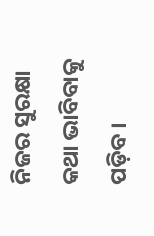ନିଜର ସୁରକ୍ଷା କଥା ଭାବିବାକୁ ପଡ଼ିବ ।